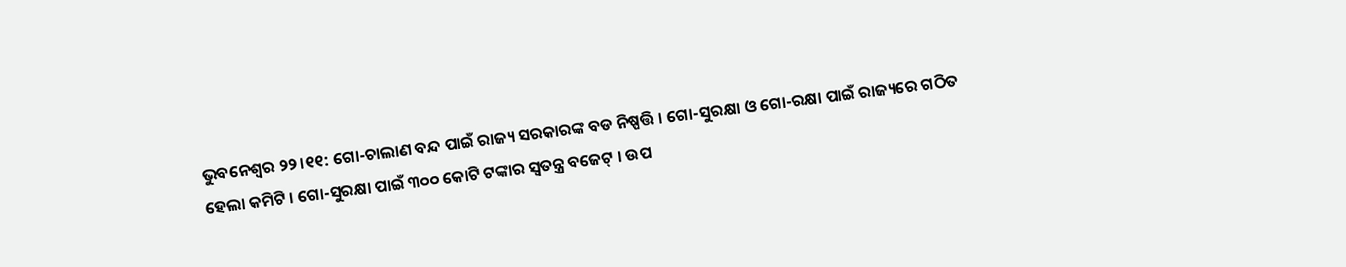ଭୁବନେଶ୍ବର ୨୨।୧୧: ଗୋ-ଚାଲାଣ ବନ୍ଦ ପାଇଁ ରାଜ୍ୟ ସରକାରଙ୍କ ବଡ ନିଷ୍ପତ୍ତି । ଗୋ-ସୁରକ୍ଷା ଓ ଗୋ-ରକ୍ଷା ପାଇଁ ରାଜ୍ୟରେ ଗଠିତ ହେଲା କମିଟି । ଗୋ-ସୁରକ୍ଷା ପାଇଁ ୩୦୦ କୋଟି ଟଙ୍କାର ସ୍ଵତନ୍ତ୍ର ବଜେଟ୍ । ଉପ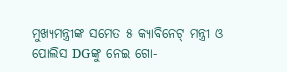ମୁଖ୍ୟମନ୍ତ୍ରୀଙ୍କ ସମେତ ୫ କ୍ୟାବିନେଟ୍ ମନ୍ତ୍ରୀ ଓ ପୋଲିସ DGଙ୍କୁ ନେଇ ଗୋ-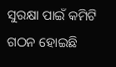ସୁରକ୍ଷା ପାଇଁ କମିଟି ଗଠନ ହୋଇଛି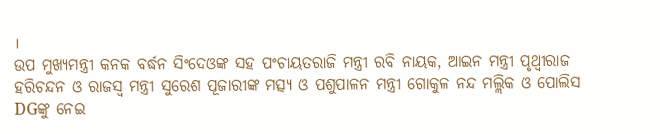।
ଉପ ମୁଖ୍ୟମନ୍ତ୍ରୀ କନକ ବର୍ଦ୍ଧନ ସିଂଦେଓଙ୍କ ସହ ପଂଚାୟତରାଜି ମନ୍ତ୍ରୀ ରବି ନାୟକ, ଆଇନ ମନ୍ତ୍ରୀ ପୃଥ୍ବୀରାଜ ହରିଚନ୍ଦନ ଓ ରାଜସ୍ବ ମନ୍ତ୍ରୀ ସୁରେଶ ପୂଜାରୀଙ୍କ ମତ୍ସ୍ୟ ଓ ପଶୁପାଳନ ମନ୍ତ୍ରୀ ଗୋକୁଳ ନନ୍ଦ ମଲ୍ଲିକ ଓ ପୋଲିସ DGଙ୍କୁ ନେଇ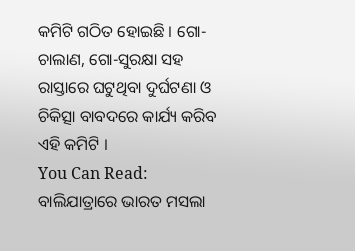କମିଟି ଗଠିତ ହୋଇଛି । ଗୋ-ଚାଲାଣ, ଗୋ-ସୁରକ୍ଷା ସହ ରାସ୍ତାରେ ଘଟୁଥିବା ଦୁର୍ଘଟଣା ଓ ଚିକିତ୍ସା ବାବଦରେ କାର୍ଯ୍ୟ କରିବ ଏହି କମିଟି ।
You Can Read:
ବାଲିଯାତ୍ରାରେ ଭାରତ ମସଲା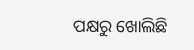ପକ୍ଷରୁ ଖୋଲିଛି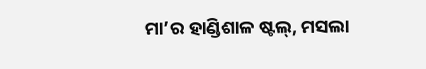ମା’ର ହାଣ୍ଡିଶାଳ ଷ୍ଟଲ୍, ମସଲା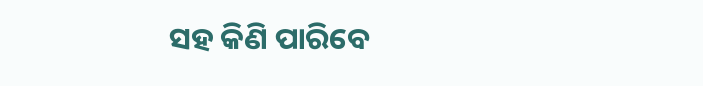ସହ କିଣି ପାରିବେ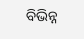ବିଭିନ୍ନ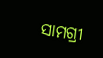ସାମଗ୍ରୀ